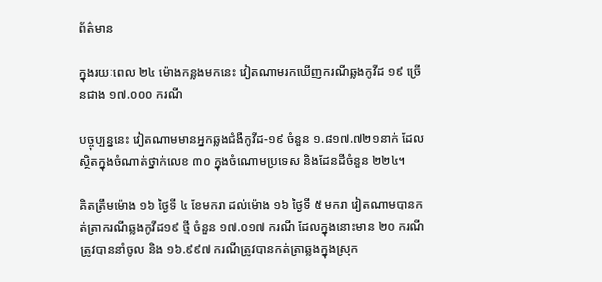ព័ត៌មាន

ក្នុងរយៈពេល ២៤ ម៉ោងកន្លងមកនេះ វៀតណាមរកឃើញករណីឆ្លងកូវីដ ១៩ ច្រើនជាង ១៧.០០០ ករណី

បច្ចុប្បន្ននេះ វៀតណាមមានអ្នកឆ្លងជំងឺកូវីដ-១៩ ចំនួន ១.៨១៧.៧២១នាក់ ដែលស្ថិតក្នុងចំណាត់ថ្នាក់លេខ ៣០ ក្នុងចំណោមប្រទេស និងដែនដីចំនួន ២២៤។

គិតត្រឹមម៉ោង ១៦ ថ្ងៃទី ៤ ខែមករា ដល់ម៉ោង ១៦ ថ្ងៃទី ៥ មករា វៀតណាមបានកត់ត្រាករណីឆ្លងកូវីដ១៩ ថ្មី ចំនួន ១៧.០១៧ ករណី ដែលក្នុងនោះមាន ២០ ករណីត្រូវបាននាំចូល និង ១៦.៩៩៧ ករណីត្រូវបានកត់ត្រាឆ្លងក្នុងស្រុក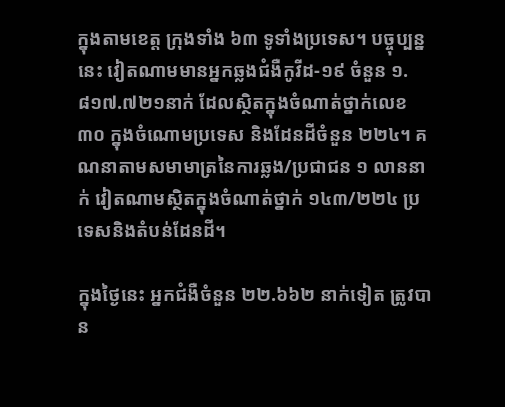ក្នុងតាមខេត្ត ក្រុងទាំង ៦៣ ទូទាំងប្រទេស។ បច្ចុប្បន្ននេះ វៀតណាមមានអ្នកឆ្លងជំងឺកូវីដ-១៩ ចំនួន ១.៨១៧.៧២១នាក់ ដែលស្ថិតក្នុងចំណាត់ថ្នាក់លេខ ៣០ ក្នុងចំណោមប្រទេស និងដែនដីចំនួន ២២៤។ គណនាតាមសមាមាត្រនៃការឆ្លង/ប្រជាជន ១ លាននាក់ វៀតណាមស្ថិតក្នុងចំណាត់ថ្នាក់ ១៤៣/២២៤ ប្រទេសនិងតំបន់ដែនដី។

ក្នុងថ្ងៃនេះ អ្នកជំងឺចំនួន ២២.៦៦២ នាក់ទៀត ត្រូវបាន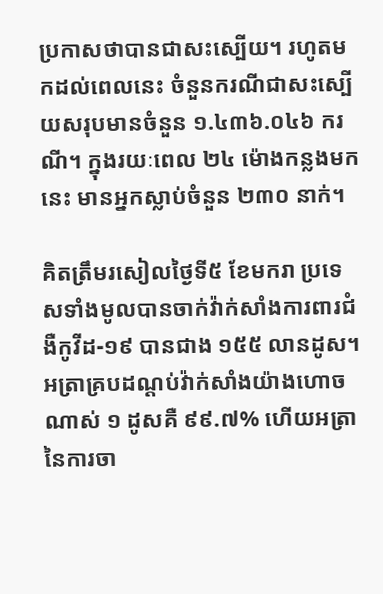ប្រកាសថាបានជាសះស្បើយ។ រហូតមកដល់ពេលនេះ ចំនួនករណីជាសះស្បើយសរុបមានចំនួន ១.៤៣៦.០៤៦ ករណី។ ក្នុងរយៈពេល ២៤ ម៉ោងកន្លងមកនេះ មានអ្នកស្លាប់ចំនួន ២៣០ នាក់។

គិតត្រឹមរសៀលថ្ងៃទី៥ ខែមករា ប្រទេសទាំងមូលបានចាក់វ៉ាក់សាំងការពារជំងឺកូវីដ-១៩ បានជាង ១៥៥ លានដូស។ អត្រាគ្របដណ្តប់វ៉ាក់សាំងយ៉ាងហោចណាស់ ១ ដូសគឺ ៩៩.៧% ហើយអត្រានៃការចា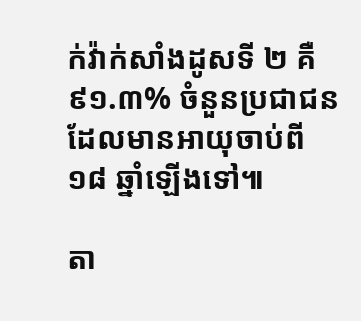ក់វ៉ាក់សាំងដូសទី ២ គឺ ៩១.៣% ចំនួនប្រជាជនដែលមានអាយុចាប់ពី ១៨ ឆ្នាំឡើងទៅ៕

តា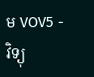ម VOV5 - វិទ្យុ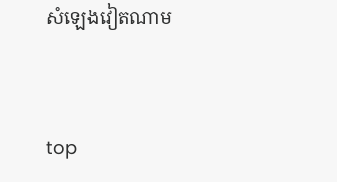សំឡេងវៀតណាម


top